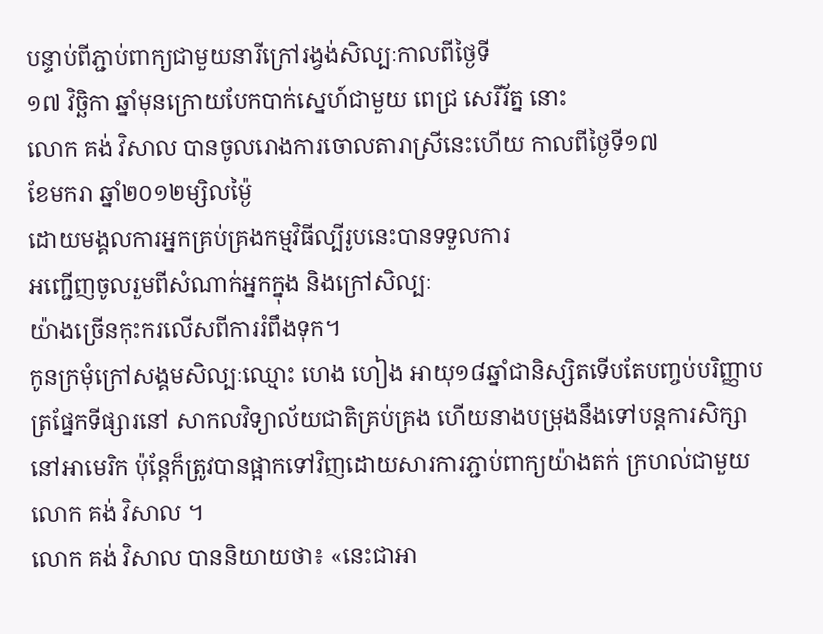បន្ទាប់ពីភ្ជាប់ពាក្យជាមួយនារីក្រៅរង្វង់សិល្បៈកាលពីថ្ងៃទី
១៧ វិច្ឆិកា ឆ្នាំមុនក្រោយបែកបាក់ស្នេហ៍ជាមួយ ពេជ្រ សេរីរ័ត្ន នោះ
លោក គង់ វិសាល បានចូលរោងការចោលតារាស្រីនេះហើយ កាលពីថ្ងៃទី១៧
ខែមករា ឆ្នាំ២០១២ម្សិលម្ង៉ៃ
ដោយមង្គលការអ្នកគ្រប់គ្រងកម្មវិធីល្បីរូបនេះបានទទួលការ
អញ្ជើញចូលរួមពីសំណាក់អ្នកក្នុង និងក្រៅសិល្បៈ
យ៉ាងច្រើនកុះករលើសពីការរំពឹងទុក។
កូនក្រមុំក្រៅសង្គមសិល្បៈឈ្មោះ ហេង ហៀង អាយុ១៨ឆ្នាំជានិស្សិតទើបតែបញ្ចប់បរិញ្ញាបត្រផ្នែកទីផ្សារនៅ សាកលវិទ្យាល័យជាតិគ្រប់គ្រង ហើយនាងបម្រុងនឹងទៅបន្តការសិក្សានៅអាមេរិក ប៉ុន្តែក៏ត្រូវបានផ្អាកទៅវិញដោយសារការភ្ជាប់ពាក្យយ៉ាងតក់ ក្រហល់ជាមួយលោក គង់ វិសាល ។
លោក គង់ វិសាល បាននិយាយថា៖ «នេះជាអា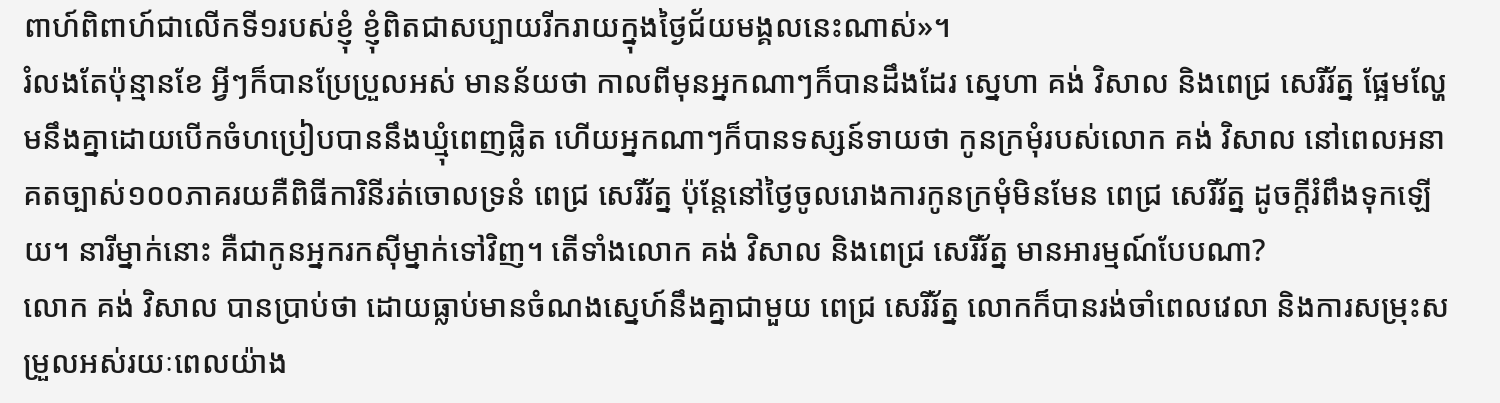ពាហ៍ពិពាហ៍ជាលើកទី១របស់ខ្ញុំ ខ្ញុំពិតជាសប្បាយរីករាយក្នុងថ្ងៃជ័យមង្គលនេះណាស់»។
រំលងតែប៉ុន្មានខែ អ្វីៗក៏បានប្រែប្រួលអស់ មានន័យថា កាលពីមុនអ្នកណាៗក៏បានដឹងដែរ ស្នេហា គង់ វិសាល និងពេជ្រ សេរីរ័ត្ន ផ្អែមល្ហែមនឹងគ្នាដោយបើកចំហប្រៀបបាននឹងឃ្មុំពេញផ្លិត ហើយអ្នកណាៗក៏បានទស្សន៍ទាយថា កូនក្រមុំរបស់លោក គង់ វិសាល នៅពេលអនាគតច្បាស់១០០ភាគរយគឺពិធីការិនីរត់ចោលទ្រនំ ពេជ្រ សេរីរ័ត្ន ប៉ុន្តែនៅថ្ងៃចូលរោងការកូនក្រមុំមិនមែន ពេជ្រ សេរីរ័ត្ន ដូចក្តីរំពឹងទុកឡើយ។ នារីម្នាក់នោះ គឺជាកូនអ្នករកស៊ីម្នាក់ទៅវិញ។ តើទាំងលោក គង់ វិសាល និងពេជ្រ សេរីរ័ត្ន មានអារម្មណ៍បែបណា?
លោក គង់ វិសាល បានប្រាប់ថា ដោយធ្លាប់មានចំណងស្នេហ៍នឹងគ្នាជាមួយ ពេជ្រ សេរីរ័ត្ន លោកក៏បានរង់ចាំពេលវេលា និងការសម្រុះសម្រួលអស់រយៈពេលយ៉ាង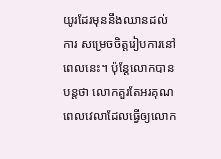យូរដែរមុននឹងឈានដល់ការ សម្រេចចិត្តរៀបការនៅពេលនេះ។ ប៉ុន្តែលោកបានបន្តថា លោកគួរតែអរគុណពេលវេលាដែលធ្វើឲ្យលោក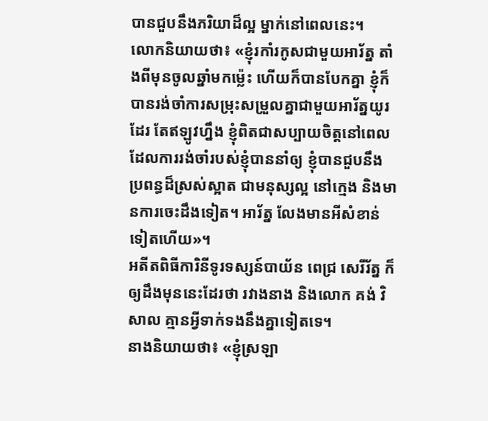បានជួបនឹងភរិយាដ៏ល្អ ម្នាក់នៅពេលនេះ។
លោកនិយាយថា៖ «ខ្ញុំរកាំរកូសជាមួយអារ័ត្ន តាំងពីមុនចូលឆ្នាំមកម្ល៉េះ ហើយក៏បានបែកគ្នា ខ្ញុំក៏បានរង់ចាំការសម្រុះសម្រួលគ្នាជាមួយអារ័ត្នយូរដែរ តែឥឡូវហ្នឹង ខ្ញុំពិតជាសប្បាយចិត្តនៅពេលដែលការរង់ចាំរបស់ខ្ញុំបាននាំឲ្យ ខ្ញុំបានជួបនឹងប្រពន្ធដ៏ស្រស់ស្អាត ជាមនុស្សល្អ នៅក្មេង និងមានការចេះដឹងទៀត។ អារ័ត្ន លែងមានអីសំខាន់ទៀតហើយ»។
អតីតពិធីការិនីទូរទស្សន៍បាយ័ន ពេជ្រ សេរីរ័ត្ន ក៏ឲ្យដឹងមុននេះដែរថា រវាងនាង និងលោក គង់ វិសាល គ្មានអ្វីទាក់ទងនឹងគ្នាទៀតទេ។
នាងនិយាយថា៖ «ខ្ញុំស្រឡា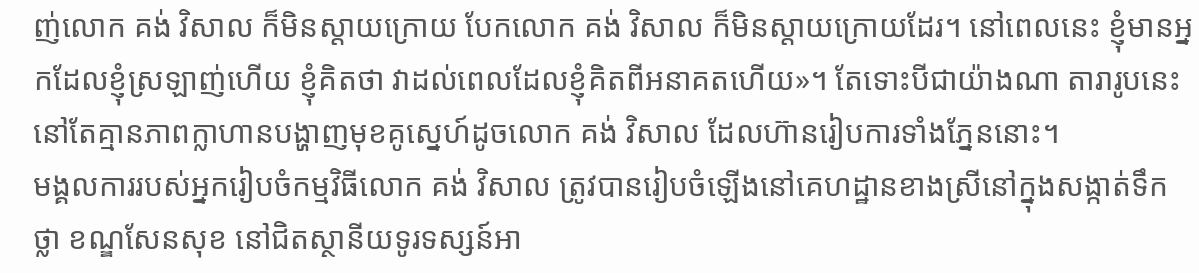ញ់លោក គង់ វិសាល ក៏មិនស្តាយក្រោយ បែកលោក គង់ វិសាល ក៏មិនស្តាយក្រោយដែរ។ នៅពេលនេះ ខ្ញុំមានអ្នកដែលខ្ញុំស្រឡាញ់ហើយ ខ្ញុំគិតថា វាដល់ពេលដែលខ្ញុំគិតពីអនាគតហើយ»។ តែទោះបីជាយ៉ាងណា តារារូបនេះនៅតែគ្មានភាពក្លាហានបង្ហាញមុខគូស្នេហ៍ដូចលោក គង់ វិសាល ដែលហ៊ានរៀបការទាំងភ្នែននោះ។
មង្គលការរបស់អ្នករៀបចំកម្មវិធីលោក គង់ វិសាល ត្រូវបានរៀបចំឡើងនៅគេហដ្ឋានខាងស្រីនៅក្នុងសង្កាត់ទឹកថ្លា ខណ្ឌសែនសុខ នៅជិតស្ថានីយទូរទស្សន៍អា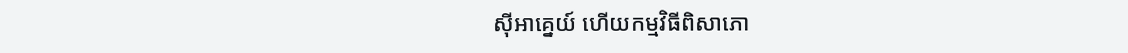ស៊ីអាគ្នេយ៍ ហើយកម្មវិធីពិសាភោ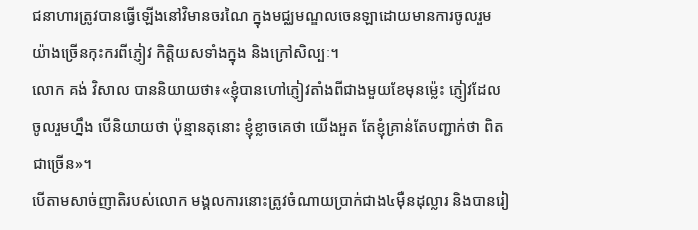ជនាហារត្រូវបានធ្វើឡើងនៅវិមានចរណៃ ក្នុងមជ្ឈមណ្ឌលចេនឡាដោយមានការចូលរួមយ៉ាងច្រើនកុះករពីភ្ញៀវ កិត្តិយសទាំងក្នុង និងក្រៅសិល្បៈ។
លោក គង់ វិសាល បាននិយាយថា៖«ខ្ញុំបានហៅភ្ញៀវតាំងពីជាងមួយខែមុនម្ល៉េះ ភ្ញៀវដែលចូលរួមហ្នឹង បើនិយាយថា ប៉ុន្មានតុនោះ ខ្ញុំខ្លាចគេថា យើងអួត តែខ្ញុំគ្រាន់តែបញ្ជាក់ថា ពិតជាច្រើន»។
បើតាមសាច់ញាតិរបស់លោក មង្គលការនោះត្រូវចំណាយប្រាក់ជាង៤ម៉ឺនដុល្លារ និងបានរៀ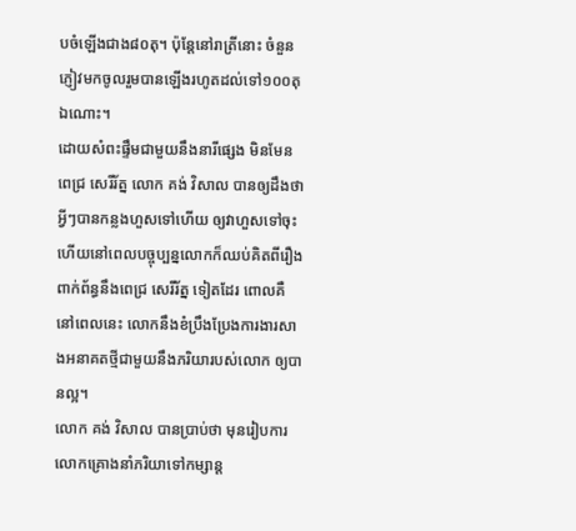បចំឡើងជាង៨០តុ។ ប៉ុន្តែនៅរាត្រីនោះ ចំនួនភ្ញៀវមកចូលរួមបានឡើងរហូតដល់ទៅ១០០តុឯណោះ។
ដោយសំពះផ្ទឹមជាមួយនឹងនារីផ្សេង មិនមែន ពេជ្រ សេរីរ័ត្ន លោក គង់ វិសាល បានឲ្យដឹងថា អ្វីៗបានកន្លងហួសទៅហើយ ឲ្យវាហួសទៅចុះ ហើយនៅពេលបច្ចុប្បន្នលោកក៏ឈប់គិតពីរឿងពាក់ព័ន្ធនឹងពេជ្រ សេរីរ័ត្ន ទៀតដែរ ពោលគឺនៅពេលនេះ លោកនឹងខំប្រឹងប្រែងការងារសាងអនាគតថ្មីជាមួយនឹងភរិយារបស់លោក ឲ្យបានល្អ។
លោក គង់ វិសាល បានប្រាប់ថា មុនរៀបការលោកគ្រោងនាំភរិយាទៅកម្សាន្ត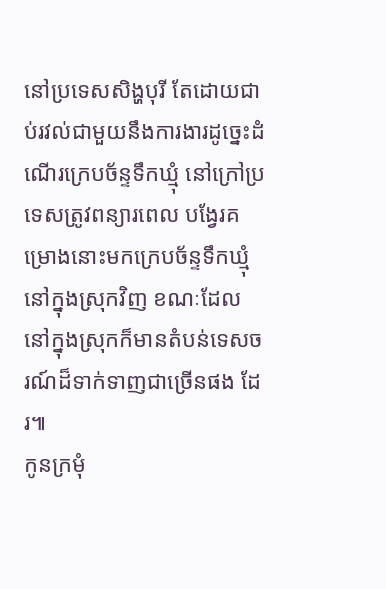នៅប្រទេសសិង្ហបុរី តែដោយជាប់រវល់ជាមួយនឹងការងារដូច្នេះដំណើរក្រេបច័ន្ទទឹកឃ្មុំ នៅក្រៅប្រទេសត្រូវពន្យារពេល បង្វែរគម្រោងនោះមកក្រេបច័ន្ទទឹកឃ្មុំនៅក្នុងស្រុកវិញ ខណៈដែលនៅក្នុងស្រុកក៏មានតំបន់ទេសចរណ៍ដ៏ទាក់ទាញជាច្រើនផង ដែរ៕
កូនក្រមុំ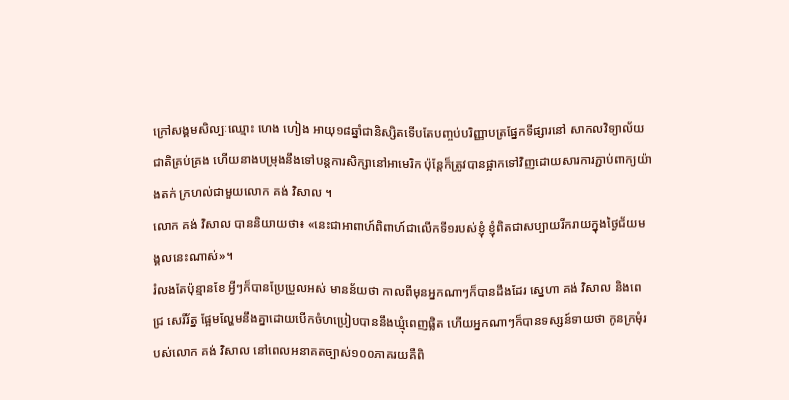ក្រៅសង្គមសិល្បៈឈ្មោះ ហេង ហៀង អាយុ១៨ឆ្នាំជានិស្សិតទើបតែបញ្ចប់បរិញ្ញាបត្រផ្នែកទីផ្សារនៅ សាកលវិទ្យាល័យជាតិគ្រប់គ្រង ហើយនាងបម្រុងនឹងទៅបន្តការសិក្សានៅអាមេរិក ប៉ុន្តែក៏ត្រូវបានផ្អាកទៅវិញដោយសារការភ្ជាប់ពាក្យយ៉ាងតក់ ក្រហល់ជាមួយលោក គង់ វិសាល ។
លោក គង់ វិសាល បាននិយាយថា៖ «នេះជាអាពាហ៍ពិពាហ៍ជាលើកទី១របស់ខ្ញុំ ខ្ញុំពិតជាសប្បាយរីករាយក្នុងថ្ងៃជ័យមង្គលនេះណាស់»។
រំលងតែប៉ុន្មានខែ អ្វីៗក៏បានប្រែប្រួលអស់ មានន័យថា កាលពីមុនអ្នកណាៗក៏បានដឹងដែរ ស្នេហា គង់ វិសាល និងពេជ្រ សេរីរ័ត្ន ផ្អែមល្ហែមនឹងគ្នាដោយបើកចំហប្រៀបបាននឹងឃ្មុំពេញផ្លិត ហើយអ្នកណាៗក៏បានទស្សន៍ទាយថា កូនក្រមុំរបស់លោក គង់ វិសាល នៅពេលអនាគតច្បាស់១០០ភាគរយគឺពិ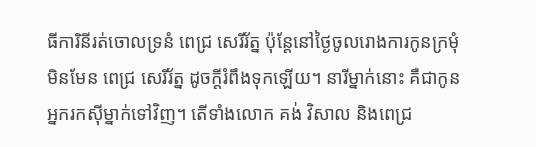ធីការិនីរត់ចោលទ្រនំ ពេជ្រ សេរីរ័ត្ន ប៉ុន្តែនៅថ្ងៃចូលរោងការកូនក្រមុំមិនមែន ពេជ្រ សេរីរ័ត្ន ដូចក្តីរំពឹងទុកឡើយ។ នារីម្នាក់នោះ គឺជាកូនអ្នករកស៊ីម្នាក់ទៅវិញ។ តើទាំងលោក គង់ វិសាល និងពេជ្រ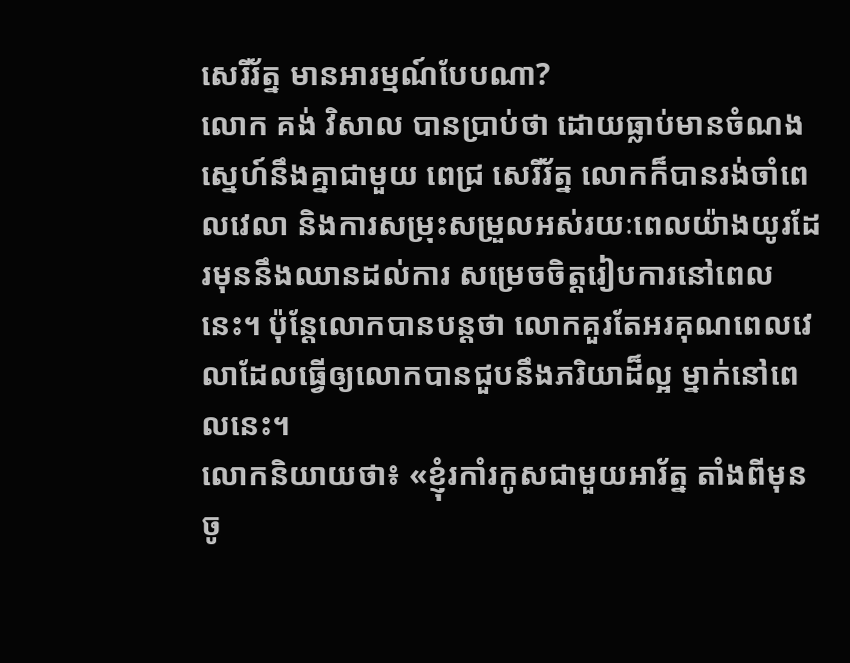សេរីរ័ត្ន មានអារម្មណ៍បែបណា?
លោក គង់ វិសាល បានប្រាប់ថា ដោយធ្លាប់មានចំណងស្នេហ៍នឹងគ្នាជាមួយ ពេជ្រ សេរីរ័ត្ន លោកក៏បានរង់ចាំពេលវេលា និងការសម្រុះសម្រួលអស់រយៈពេលយ៉ាងយូរដែរមុននឹងឈានដល់ការ សម្រេចចិត្តរៀបការនៅពេលនេះ។ ប៉ុន្តែលោកបានបន្តថា លោកគួរតែអរគុណពេលវេលាដែលធ្វើឲ្យលោកបានជួបនឹងភរិយាដ៏ល្អ ម្នាក់នៅពេលនេះ។
លោកនិយាយថា៖ «ខ្ញុំរកាំរកូសជាមួយអារ័ត្ន តាំងពីមុនចូ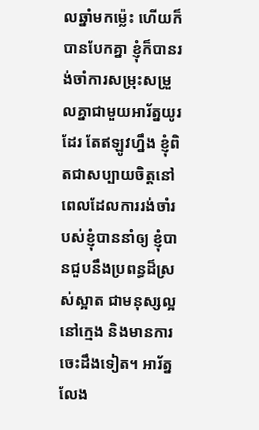លឆ្នាំមកម្ល៉េះ ហើយក៏បានបែកគ្នា ខ្ញុំក៏បានរង់ចាំការសម្រុះសម្រួលគ្នាជាមួយអារ័ត្នយូរដែរ តែឥឡូវហ្នឹង ខ្ញុំពិតជាសប្បាយចិត្តនៅពេលដែលការរង់ចាំរបស់ខ្ញុំបាននាំឲ្យ ខ្ញុំបានជួបនឹងប្រពន្ធដ៏ស្រស់ស្អាត ជាមនុស្សល្អ នៅក្មេង និងមានការចេះដឹងទៀត។ អារ័ត្ន លែង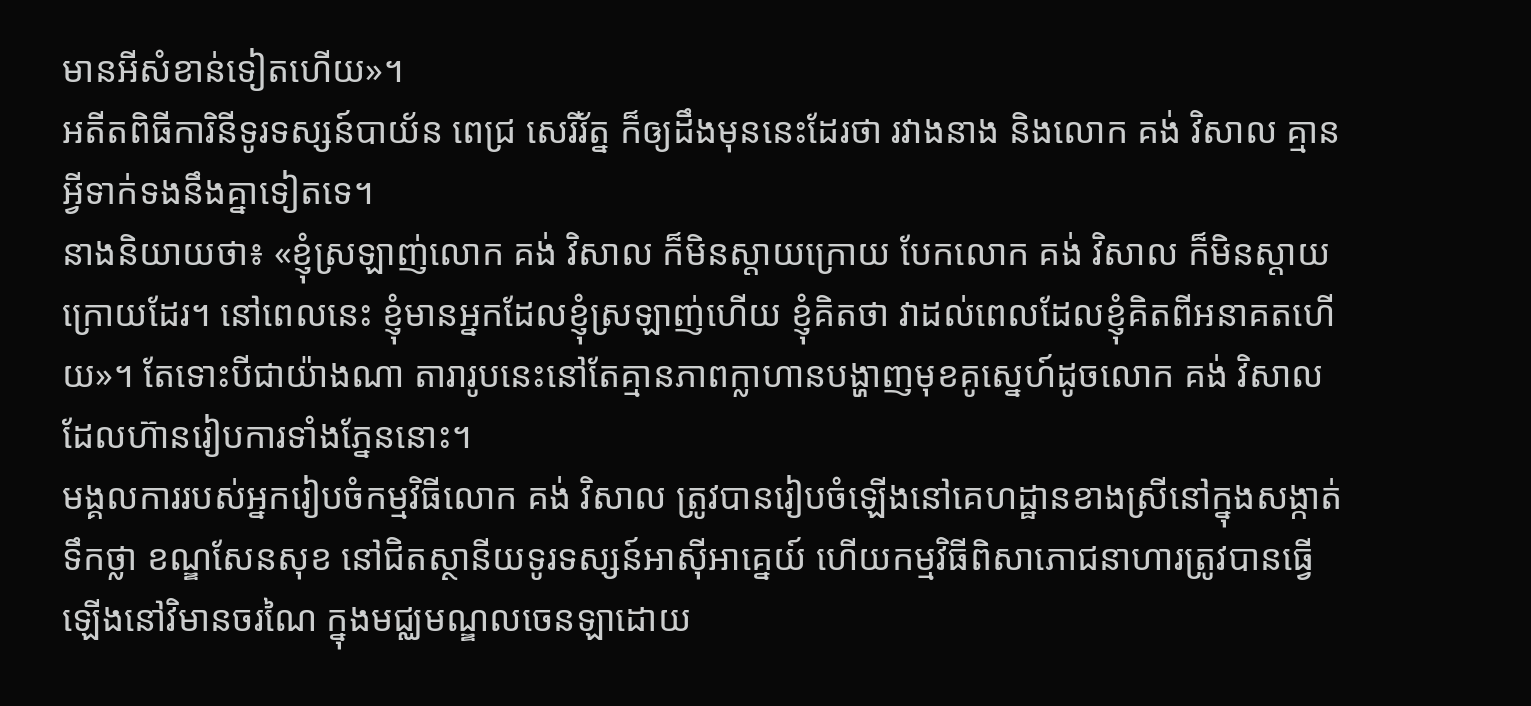មានអីសំខាន់ទៀតហើយ»។
អតីតពិធីការិនីទូរទស្សន៍បាយ័ន ពេជ្រ សេរីរ័ត្ន ក៏ឲ្យដឹងមុននេះដែរថា រវាងនាង និងលោក គង់ វិសាល គ្មានអ្វីទាក់ទងនឹងគ្នាទៀតទេ។
នាងនិយាយថា៖ «ខ្ញុំស្រឡាញ់លោក គង់ វិសាល ក៏មិនស្តាយក្រោយ បែកលោក គង់ វិសាល ក៏មិនស្តាយក្រោយដែរ។ នៅពេលនេះ ខ្ញុំមានអ្នកដែលខ្ញុំស្រឡាញ់ហើយ ខ្ញុំគិតថា វាដល់ពេលដែលខ្ញុំគិតពីអនាគតហើយ»។ តែទោះបីជាយ៉ាងណា តារារូបនេះនៅតែគ្មានភាពក្លាហានបង្ហាញមុខគូស្នេហ៍ដូចលោក គង់ វិសាល ដែលហ៊ានរៀបការទាំងភ្នែននោះ។
មង្គលការរបស់អ្នករៀបចំកម្មវិធីលោក គង់ វិសាល ត្រូវបានរៀបចំឡើងនៅគេហដ្ឋានខាងស្រីនៅក្នុងសង្កាត់ទឹកថ្លា ខណ្ឌសែនសុខ នៅជិតស្ថានីយទូរទស្សន៍អាស៊ីអាគ្នេយ៍ ហើយកម្មវិធីពិសាភោជនាហារត្រូវបានធ្វើឡើងនៅវិមានចរណៃ ក្នុងមជ្ឈមណ្ឌលចេនឡាដោយ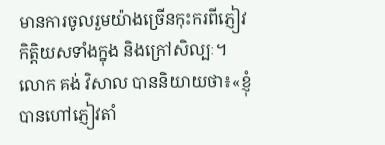មានការចូលរួមយ៉ាងច្រើនកុះករពីភ្ញៀវ កិត្តិយសទាំងក្នុង និងក្រៅសិល្បៈ។
លោក គង់ វិសាល បាននិយាយថា៖«ខ្ញុំបានហៅភ្ញៀវតាំ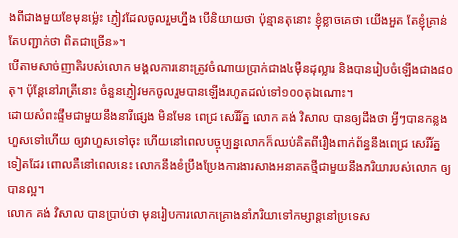ងពីជាងមួយខែមុនម្ល៉េះ ភ្ញៀវដែលចូលរួមហ្នឹង បើនិយាយថា ប៉ុន្មានតុនោះ ខ្ញុំខ្លាចគេថា យើងអួត តែខ្ញុំគ្រាន់តែបញ្ជាក់ថា ពិតជាច្រើន»។
បើតាមសាច់ញាតិរបស់លោក មង្គលការនោះត្រូវចំណាយប្រាក់ជាង៤ម៉ឺនដុល្លារ និងបានរៀបចំឡើងជាង៨០តុ។ ប៉ុន្តែនៅរាត្រីនោះ ចំនួនភ្ញៀវមកចូលរួមបានឡើងរហូតដល់ទៅ១០០តុឯណោះ។
ដោយសំពះផ្ទឹមជាមួយនឹងនារីផ្សេង មិនមែន ពេជ្រ សេរីរ័ត្ន លោក គង់ វិសាល បានឲ្យដឹងថា អ្វីៗបានកន្លងហួសទៅហើយ ឲ្យវាហួសទៅចុះ ហើយនៅពេលបច្ចុប្បន្នលោកក៏ឈប់គិតពីរឿងពាក់ព័ន្ធនឹងពេជ្រ សេរីរ័ត្ន ទៀតដែរ ពោលគឺនៅពេលនេះ លោកនឹងខំប្រឹងប្រែងការងារសាងអនាគតថ្មីជាមួយនឹងភរិយារបស់លោក ឲ្យបានល្អ។
លោក គង់ វិសាល បានប្រាប់ថា មុនរៀបការលោកគ្រោងនាំភរិយាទៅកម្សាន្តនៅប្រទេស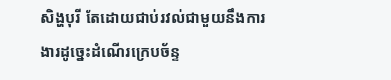សិង្ហបុរី តែដោយជាប់រវល់ជាមួយនឹងការងារដូច្នេះដំណើរក្រេបច័ន្ទ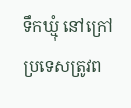ទឹកឃ្មុំ នៅក្រៅប្រទេសត្រូវព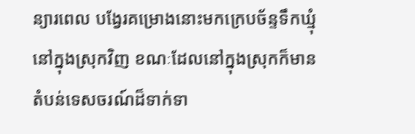ន្យារពេល បង្វែរគម្រោងនោះមកក្រេបច័ន្ទទឹកឃ្មុំនៅក្នុងស្រុកវិញ ខណៈដែលនៅក្នុងស្រុកក៏មានតំបន់ទេសចរណ៍ដ៏ទាក់ទា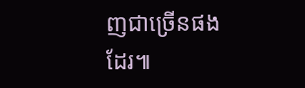ញជាច្រើនផង ដែរ៕